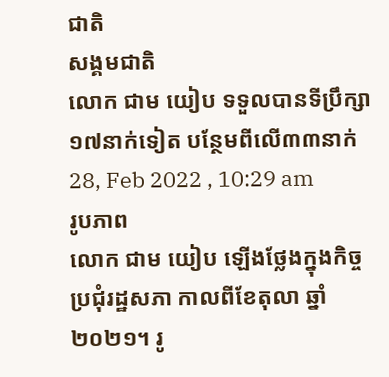ជាតិ
សង្គមជាតិ
លោក ជាម យៀប ទទួលបានទីប្រឹក្សា១៧នាក់ទៀត បន្ថែមពីលើ៣៣នាក់
28, Feb 2022 , 10:29 am
រូបភាព
លោក ជាម យៀប ឡើងថ្លែងក្នុងកិច្ចប្រជុំរដ្ឋសភា កាលពីខែតុលា ឆ្នាំ២០២១។ រូ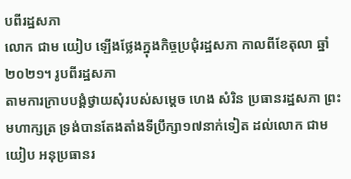បពីរដ្ឋសភា
លោក ជាម យៀប ឡើងថ្លែងក្នុងកិច្ចប្រជុំរដ្ឋសភា កាលពីខែតុលា ឆ្នាំ២០២១។ រូបពីរដ្ឋសភា
តាមការក្រាបបង្គំថ្វាយសុំរបស់សម្តេច ហេង សំរិន ប្រធានរដ្ឋសភា ព្រះមហាក្សត្រ ទ្រង់បានតែងតាំងទីប្រឹក្សា១៧នាក់ទៀត ដល់លោក ជាម យៀប អនុប្រធានរ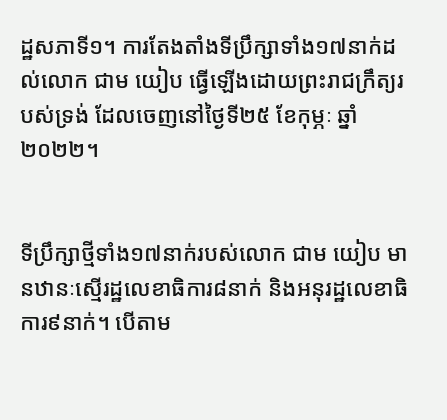ដ្ឋសភាទី១។ ការតែងតាំងទីប្រឹក្សាទាំង១៧នាក់ដល់លោក ជាម យៀប ធ្វើឡើងដោយព្រះរាជក្រឹត្យរបស់ទ្រង់ ដែលចេញនៅថ្ងៃទី២៥ ខែកុម្ភៈ ឆ្នាំ២០២២។


ទីប្រឹក្សាថ្មីទាំង១៧នាក់របស់លោក ជាម យៀប មានឋានៈស្មើរដ្ឋលេខាធិការ៨នាក់ និងអនុរដ្ឋលេខាធិការ៩នាក់។ បើតាម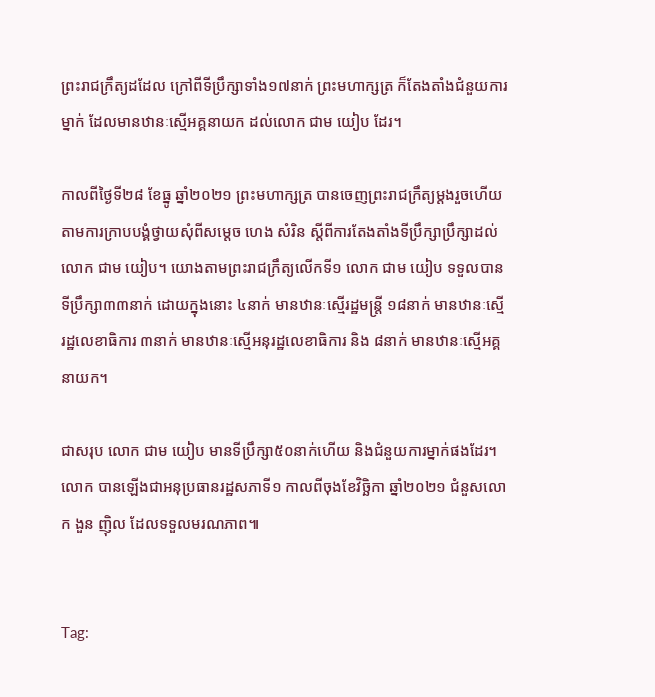ព្រះរាជក្រឹត្យដដែល ក្រៅពីទីប្រឹក្សាទាំង១៧នាក់ ព្រះមហាក្សត្រ ក៏តែងតាំងជំនួយការម្នាក់ ដែលមានឋានៈស្មើអគ្គនាយក ដល់លោក ជាម យៀប ដែរ។

កាលពីថ្ងៃទី២៨ ខែធ្នូ ឆ្នាំ២០២១ ព្រះមហាក្សត្រ បានចេញព្រះរាជក្រឹត្យម្តងរួចហើយ តាមការក្រាបបង្គំថ្វាយសុំពីសម្តេច ហេង សំរិន ស្តីពីការតែងតាំងទីប្រឹក្សាប្រឹក្សាដល់លោក ជាម យៀប។ យោងតាមព្រះរាជក្រឹត្យលើកទី១ លោក ជាម យៀប ទទួលបានទីប្រឹក្សា៣៣នាក់ ដោយក្នុងនោះ ៤នាក់ មានឋានៈស្មើរដ្ឋមន្រ្តី ១៨នាក់ មានឋានៈស្មើរដ្ឋលេខាធិការ ៣នាក់ មានឋានៈស្មើអនុរដ្ឋលេខាធិការ និង ៨នាក់ មានឋានៈស្មើអគ្គនាយក។

ជាសរុប លោក ជាម យៀប មានទីប្រឹក្សា៥០នាក់ហើយ និងជំនួយការម្នាក់ផងដែរ។ លោក បានឡើងជាអនុប្រធានរដ្ឋសភាទី១ កាលពីចុងខែវិច្ឆិកា ឆ្នាំ២០២១ ជំនួសលោក ងួន ញ៉ិល ដែលទទួលមរណភាព៕


Tag: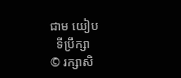ជាម យៀប
  ទីប្រឹក្សា
© រក្សាសិ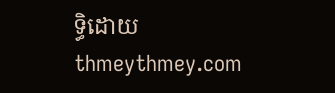ទ្ធិដោយ thmeythmey.com